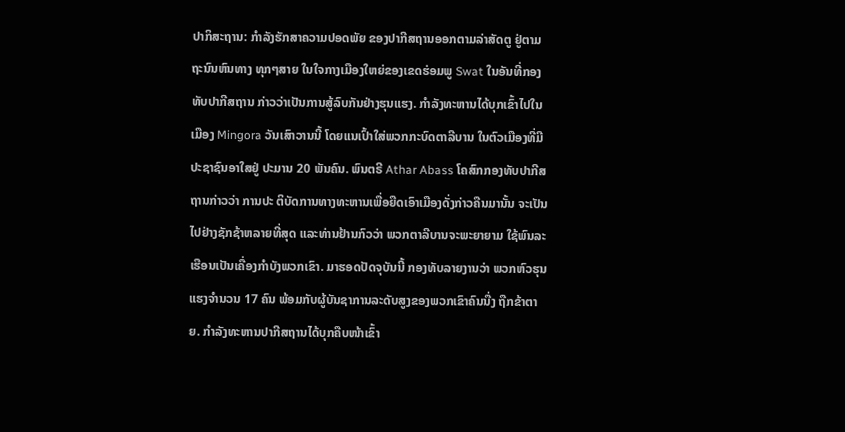ປາກິສະຖານ: ກຳລັງຮັກສາຄວາມປອດພັຍ ຂອງປາກີສຖານອອກຕາມລ່າສັດຕູ ຢູ່ຕາມຖະນົນຫົນທາງ ທຸກໆສາຍ ໃນໃຈກາງເມືອງໃຫຍ່ຂອງເຂດຮ່ອມພູ Swat ໃນອັນທີ່ກອງທັບປາກີສຖານ ກ່າວວ່າເປັນການສູ້ລົບກັນຢ່າງຮຸນແຮງ. ກຳລັງທະຫານໄດ້ບຸກເຂົ້າໄປໃນເມືອງ Mingora ວັນເສົາວານນີ້ ໂດຍແນເປົ້າໃສ່ພວກກະບົດຕາລີບານ ໃນຕົວເມືອງທີ່ມີປະຊາຊົນອາໃສຢູ່ ປະມານ 20 ພັນຄົນ. ພົນຕຣີ Athar Abass ໂຄສົກກອງທັບປາກີສຖານກ່າວວ່າ ການປະ ຕິບັດການທາງທະຫານເພື່ອຍືດເອົາເມືອງດັ່ງກ່າວຄືນມານັ້ນ ຈະເປັນໄປຢ່າງຊັກຊ້າຫລາຍທີ່ສຸດ ແລະທ່ານຢ້ານກົວວ່າ ພວກຕາລີບານຈະພະຍາຍາມ ໃຊ້ພົນລະເຮືອນເປັນເຄື່ອງກຳບັງພວກເຂົາ. ມາຮອດປັດຈຸບັນນີ້ ກອງທັບລາຍງານວ່າ ພວກຫົວຮຸນແຮງຈຳນວນ 17 ຄົນ ພ້ອມກັບຜູ້ບັນຊາການລະດັບສູງຂອງພວກເຂົາຄົນນື່ງ ຖືກຂ້າຕາຍ. ກຳລັງທະຫານປາກີສຖານໄດ້ບຸກຄືບໜ້າເຂົ້າ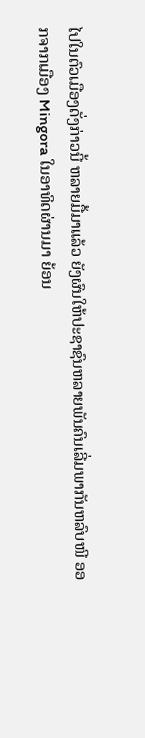ໄປໃນຕົວເມືອງດັ່ງກ່າວນີ້ ຫລາຍມື້ມາແລ້ວ ຍັງຜົນໃຫ້ປະຊາຊົນຫລາຍພັນຄົນເລີ່ມພາກັນຫລົບໜີ ອອກຈາກເມືອງ Mingora ໃນອາທິດຜ່ານມາ ຍ້ອນ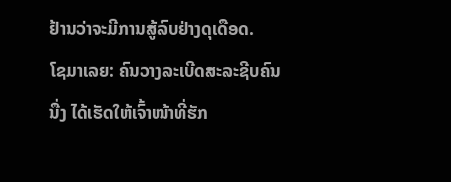ຢ້ານວ່າຈະມີການສູ້ລົບຢ່າງດຸເດືອດ.
ໂຊມາເລຍ: ຄົນວາງລະເບີດສະລະຊີບຄົນນື່ງ ໄດ້ເຮັດໃຫ້ເຈົ້າໜ້າທີ່ຮັກ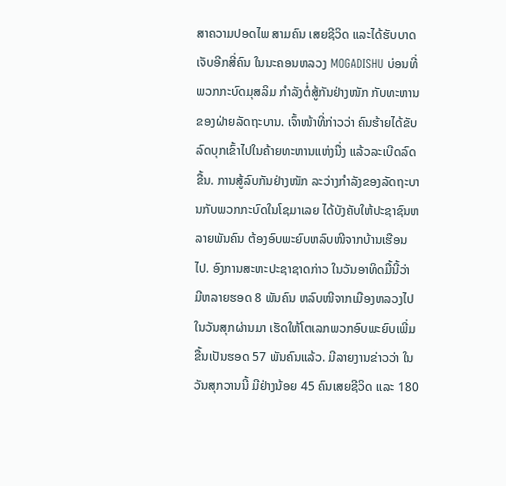ສາຄວາມປອດໄພ ສາມຄົນ ເສຍຊີວິດ ແລະໄດ້ຮັບບາດເຈັບອີກສີ່ຄົນ ໃນນະຄອນຫລວງ MOGADISHU ບ່ອນທີ່ພວກກະບົດມຸສລິມ ກຳລັງຕໍ່ສູ້ກັນຢ່າງໜັກ ກັບທະຫານຂອງຝ່າຍລັດຖະບານ. ເຈົ້າໜ້າທີ່ກ່າວວ່າ ຄົນຮ້າຍໄດ້ຂັບລົດບຸກເຂົ້າໄປໃນຄ້າຍທະຫານແຫ່ງນື່ງ ແລ້ວລະເບີດລົດຂື້ນ. ການສູ້ລົບກັນຢ່າງໜັກ ລະວ່າງກຳລັງຂອງລັດຖະບານກັບພວກກະບົດໃນໂຊມາເລຍ ໄດ້ບັງຄັບໃຫ້ປະຊາຊົນຫລາຍພັນຄົນ ຕ້ອງອົບພະຍົບຫລົບໜີຈາກບ້ານເຮືອນໄປ. ອົງການສະຫະປະຊາຊາດກ່າວ ໃນວັນອາທິດມື້ນີ້ວ່າ ມີຫລາຍຮອດ 8 ພັນຄົນ ຫລົບໜີຈາກເມືອງຫລວງໄປໃນວັນສຸກຜ່ານມາ ເຮັດໃຫ້ໂຕເລກພວກອົບພະຍົບເພີ່ມຂື້ນເປັນຮອດ 57 ພັນຄົນແລ້ວ. ມີລາຍງານຂ່າວວ່າ ໃນວັນສຸກວານນີ້ ມີຢ່າງນ້ອຍ 45 ຄົນເສຍຊີວິດ ແລະ 180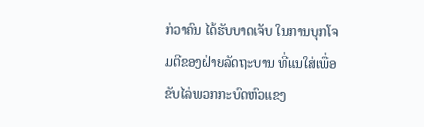ກ່ວາຄົນ ໄດ້ຮັບບາດເຈັບ ໃນການບຸກໂຈມຕີຂອງຝ່າຍລັດຖະບານ ທີ່ແນໃສ່ເພື່ອຂັບໄລ່ພວກກະບົດຫົວແຂງ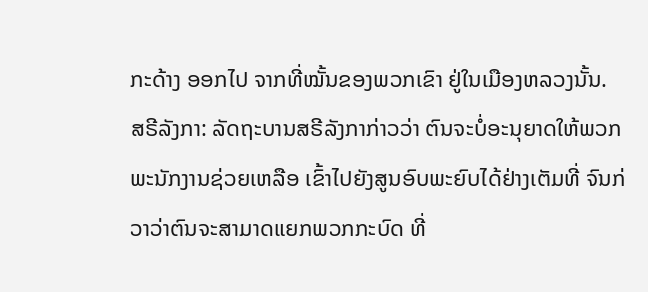ກະດ້າງ ອອກໄປ ຈາກທີ່ໝັ້ນຂອງພວກເຂົາ ຢູ່ໃນເມືອງຫລວງນັ້ນ.
ສຣີລັງກາ: ລັດຖະບານສຣີລັງກາກ່າວວ່າ ຕົນຈະບໍ່ອະນຸຍາດໃຫ້ພວກພະນັກງານຊ່ວຍເຫລືອ ເຂົ້າໄປຍັງສູນອົບພະຍົບໄດ້ຢ່າງເຕັມທີ່ ຈົນກ່ວາວ່າຕົນຈະສາມາດແຍກພວກກະບົດ ທີ່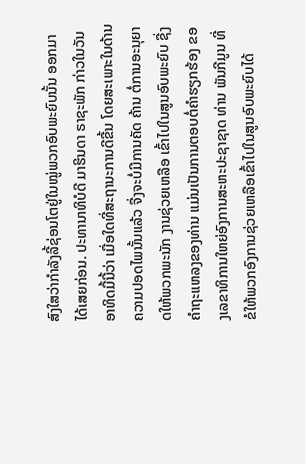ສົງໃສວ່າກຳລັງລີ້ຊ່ອນໂຕຢູ່ໃນໝູ່ພວກອົບພະຍົບນັ້ນ ອອກມາໄດ້ເສຍກ່ອນ. ປະທານາທິບໍດີ ມາຮິນດາ ຣາຊະພັກ ກ່າວໃນວັນອາທິດມື້ນີ້ວ່າ ເມື່ອໃດທີ່ສະຖານະການດີຂື້ນ ໂດຍສະເພາະໃນດ້ານຄວາມປອດໄພນັ້ນແລ້ວ ຈື່ງຈະບໍ່ມີການຄັດ ຄ້ານ ຕໍ່ການອະນຸຍາດໃຫ້ພວກພະນັກ ງານຊ່ວຍເຫລືອ ເຂົ້າໄປໃນສູນອົບພະຍົບ ຊື່ງຄຳຖະແຫລງຂອງທ່ານ ແມ່ນເປັນການຕອບຕໍ່ຄຳຮຽກຮ້ອງ ຂອງເລຂາທິການໃຫຍ່ອົງການສະຫະປະຊາຊາດ ທ່ານ ພັນກີມູນ ທີ່ຂໍໃຫ້ພວກອົງການຊ່ວຍເຫລືອເຂົ້າໄປໃນສູນອົບພະຍົບໄດ້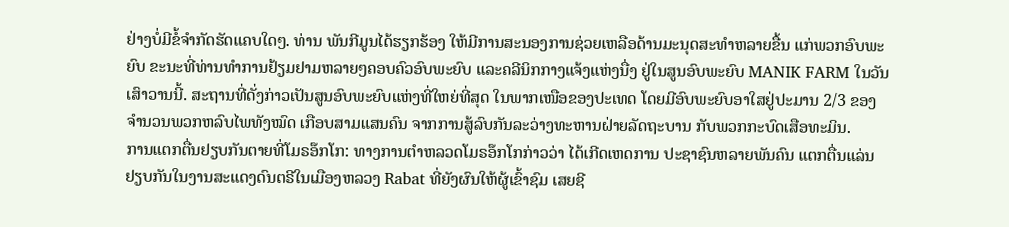ຢ່າງບໍ່ມີຂໍ້ຈຳກັດຮັດແຄບໃດໆ. ທ່ານ ພັນກີມູນໄດ້ຮຽກຮ້ອງ ໃຫ້ມີການສະນອງການຊ່ວຍເຫລືອດ້ານມະນຸດສະທຳຫລາຍຂື້ນ ແກ່ພວກອົບພະຍົບ ຂະນະທີ່ທ່ານທຳການຢ້ຽມຢາມຫລາຍໆຄອບຄົວອົບພະຍົບ ແລະຄລີນິກກາງແຈ້ງແຫ່ງນື່ງ ຢູ່ໃນສູນອົບພະຍົບ MANIK FARM ໃນວັນເສົາວານນີ້. ສະຖານທີ່ດັ່ງກ່າວເປັນສູນອົບພະຍົບແຫ່ງທີ່ໃຫຍ່ທີ່ສຸດ ໃນພາກເໜືອຂອງປະເທດ ໂດຍມີອົບພະຍົບອາໃສຢູ່ປະມານ 2/3 ຂອງຈຳນວນພວກຫລົບໄພທັງໝົດ ເກືອບສາມແສນຄົນ ຈາກການສູ້ລົບກັນລະວ່າງທະຫານຝ່າຍລັດຖະບານ ກັບພວກກະບົດເສືອທະມິນ.
ການແຕກຕື່ນຢຽບກັນຕາຍທີ່ໂມຣອ໊ກໂກ: ທາງການຕຳຫລວດໂມຣອ໊ກໂກກ່າວວ່າ ໄດ້ເກີດເຫດການ ປະຊາຊົນຫລາຍພັນຄົນ ແຕກຕື່ນແລ່ນຢຽບກັນໃນງານສະແດງດົນຕຣີໃນເມືອງຫລວງ Rabat ທີ່ຍັງຜົນໃຫ້ຜູ້ເຂົ້າຊົມ ເສຍຊີ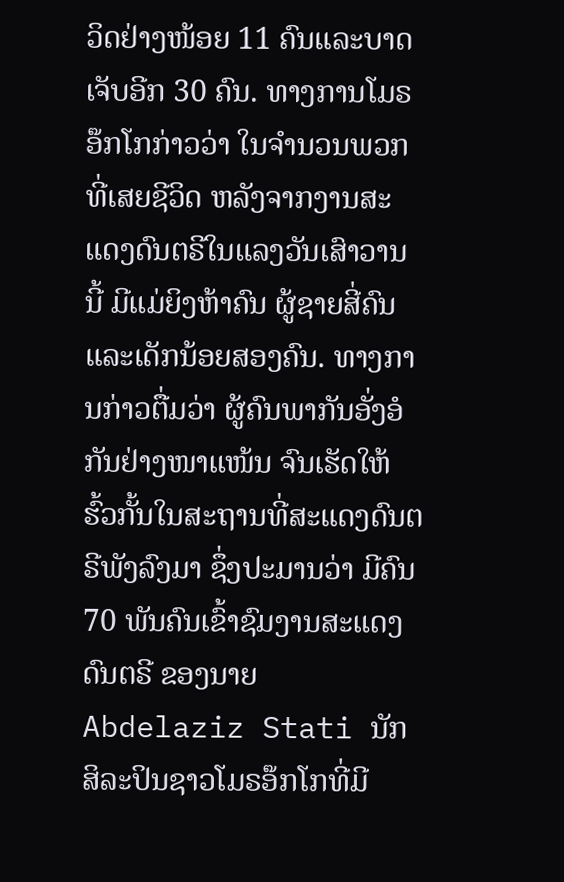ວິດຢ່າງໜ້ອຍ 11 ຄົນແລະບາດເຈັບອີກ 30 ຄົນ. ທາງການໂມຣອ໊ກໂກກ່າວວ່າ ໃນຈຳນວນພວກທີ່ເສຍຊີວິດ ຫລັງຈາກງານສະແດງດົນຕຣີໃນແລງວັນເສົາວານນີ້ ມີແມ່ຍິງຫ້າຄົນ ຜູ້ຊາຍສີ່ຄົນ ແລະເດັກນ້ອຍສອງຄົນ. ທາງການກ່າວຕື່ມວ່າ ຜູ້ຄົນພາກັນອັ່ງອໍກັນຢ່າງໜາແໜ້ນ ຈົນເຮັດໃຫ້ຮົ້ວກັ້ນໃນສະຖານທີ່ສະແດງດົນຕຣີພັງລົງມາ ຊຶ່ງປະມານວ່າ ມີຄົນ 70 ພັນຄົນເຂົ້າຊົມງານສະແດງດົນຕຣີ ຂອງນາຍ Abdelaziz Stati ນັກສິລະປິນຊາວໂມຣອ໊ກໂກທີ່ມີ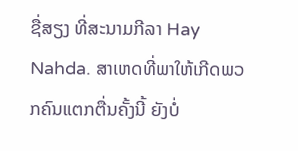ຊື່ສຽງ ທີ່ສະນາມກີລາ Hay Nahda. ສາເຫດທີ່ພາໃຫ້ເກີດພວກຄົນແຕກຕື່ນຄັ້ງນີ້ ຍັງບໍ່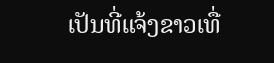ເປັນທີ່ແຈ້ງຂາວເທື່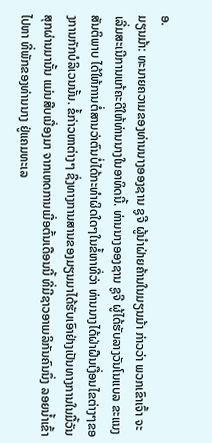ອ.
ມຽນມ້າ: ທະນາຍຄວາມຂອງທ່ານນາງອອງຊານ ຊູຈີ ຜູ້ນຳຝ່າຍຄ້ານໃນມຽນມ້າ ກ່າວວ່າ ພວກເຂົາເຈົ້າ ຈະເລີ່ມສະເນີການແກ້ຄະດີໃຫ້ທ່ານນາງໃນອາທິດນີ້. ທ່ານນາງອອງຊານ ຊູຈີ ຜູ້ໄດ້ຮັບລາງວັນໂນແບລ ຂະແນງສັນຕິພາບ ໄດ້ໃຫ້ການຕໍ່ສານວ່າຕົນບໍ່ໄດ້ກະທຳຜິດໃດໆໃນຂໍ້ຫາທີ່ວ່າ ທ່ານນາງໄດ້ຝ່າຝືນເງື່ອນໄຂຕ່າງໆຂອງການກັກບໍລິເວນນັ້ນ. ຂໍ້ກ່າວຫາຕ່າງໆ ຊື່ງທາງການສານຂອງມຽນມາໄດ້ຮັບເອົາຢ່າງເປັນທາງການໃນມື້ວັນສຸກຜ່ານມານັ້ນ ແມ່ນສືບເນື່ອງມາ ຈາກເຫດການເມື່ອຕົ້ນເດືອນນີ້ ທີ່ມີຊາວອາເມລິກັນຄົນນຶ່ງ ລອຍນ້ຳເຂົ້າໄປຫາ ທີ່ພັກຂອງທ່ານນາງ ຢູ່ແຄມທະເລ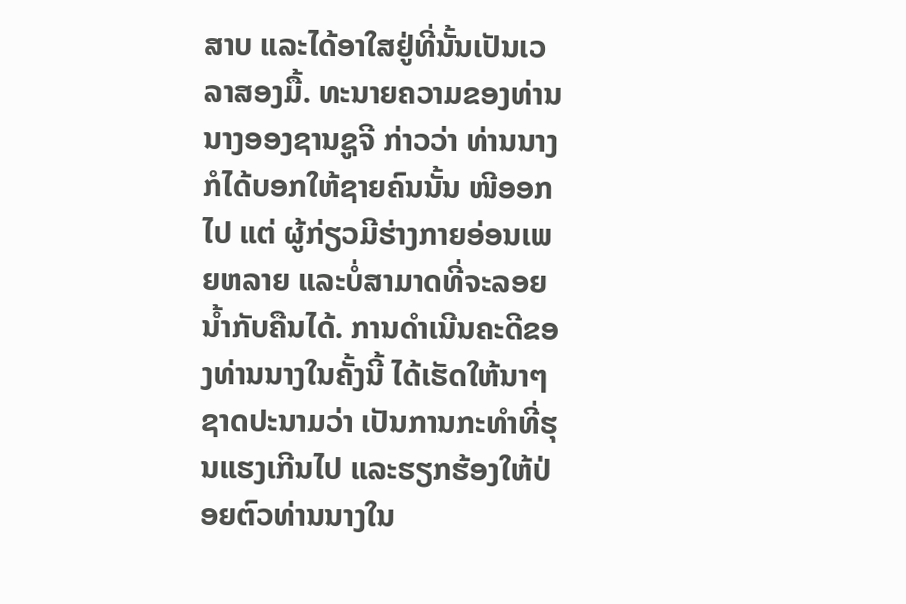ສາບ ແລະໄດ້ອາໃສຢູ່ທີ່ນັ້ນເປັນເວລາສອງມື້. ທະນາຍຄວາມຂອງທ່ານນາງອອງຊານຊູຈີ ກ່າວວ່າ ທ່ານນາງ ກໍໄດ້ບອກໃຫ້ຊາຍຄົນນັ້ນ ໜີອອກໄປ ແຕ່ ຜູ້ກ່ຽວມີຮ່າງກາຍອ່ອນເພຍຫລາຍ ແລະບໍ່ສາມາດທີ່ຈະລອຍນ້ຳກັບຄືນໄດ້. ການດຳເນີນຄະດີຂອງທ່ານນາງໃນຄັ້ງນີ້ ໄດ້ເຮັດໃຫ້ນາໆຊາດປະນາມວ່າ ເປັນການກະທຳທີ່ຮຸນແຮງເກີນໄປ ແລະຮຽກຮ້ອງໃຫ້ປ່ອຍຕົວທ່ານນາງໃນ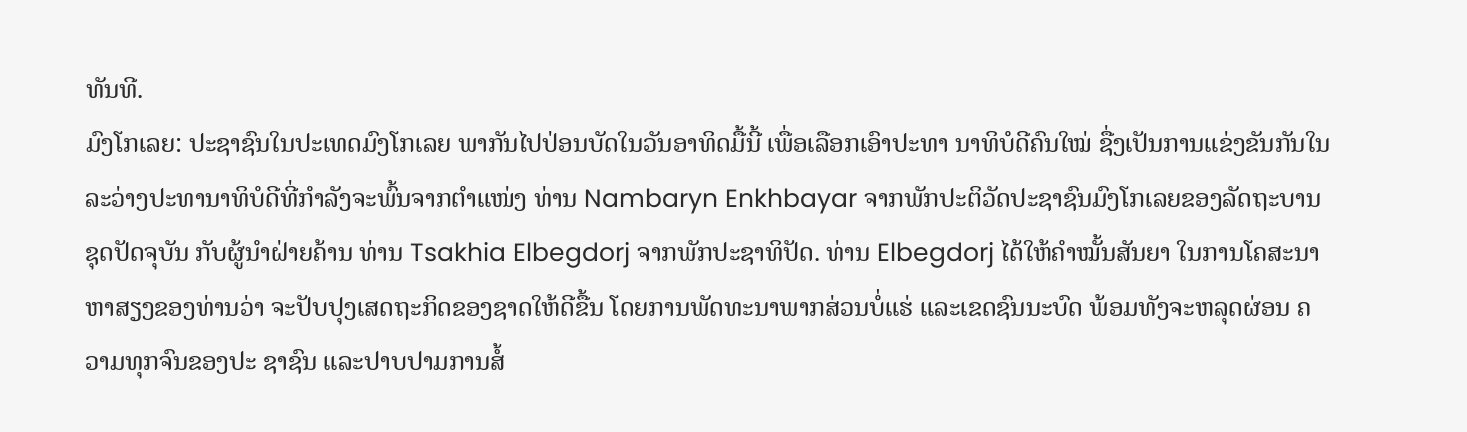ທັນທີ.
ມົງໂກເລຍ: ປະຊາຊົນໃນປະເທດມົງໂກເລຍ ພາກັນໄປປ່ອນບັດໃນວັນອາທິດມື້ນີ້ ເພື່ອເລືອກເອົາປະທາ ນາທິບໍດີຄົນໃໝ່ ຊື່ງເປັນການແຂ່ງຂັນກັນໃນລະວ່າງປະທານາທິບໍດີທີ່ກຳລັງຈະພົ້ນຈາກຕຳແໜ່ງ ທ່ານ Nambaryn Enkhbayar ຈາກພັກປະຕິວັດປະຊາຊົນມົງໂກເລຍຂອງລັດຖະບານຊຸດປັດຈຸບັນ ກັບຜູ້ນຳຝ່າຍຄ້ານ ທ່ານ Tsakhia Elbegdorj ຈາກພັກປະຊາທິປັດ. ທ່ານ Elbegdorj ໄດ້ໃຫ້ຄຳໝັ້ນສັນຍາ ໃນການໂຄສະນາຫາສຽງຂອງທ່ານວ່າ ຈະປັບປຸງເສດຖະກິດຂອງຊາດໃຫ້ດີຂື້ນ ໂດຍການພັດທະນາພາກສ່ວນບໍ່ແຮ່ ແລະເຂດຊົນນະບົດ ພ້ອມທັງຈະຫລຸດຜ່ອນ ຄວາມທຸກຈົນຂອງປະ ຊາຊົນ ແລະປາບປາມການສໍ້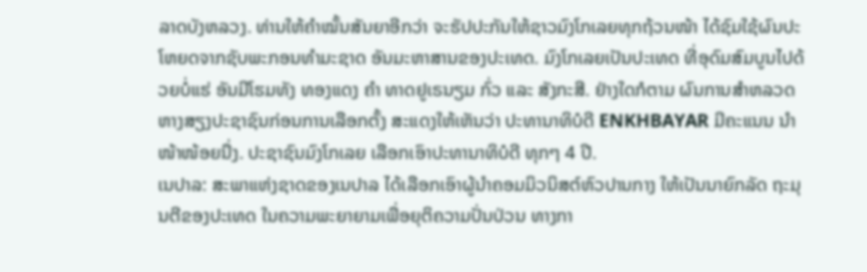ລາດບັງຫລວງ. ທ່ານໃຫ້ຄຳໝັ້ນສັນຍາອີກວ່າ ຈະຮັປປະກັນໃຫ້ຊາວມົງໂກເລຍທຸກຖ້ວນໜ້າ ໄດ້ຊົມໃຊ້ຜົນປະໂຫຍດຈາກຊັບພະກອນທຳມະຊາດ ອັນມະຫາສານຂອງປະເທດ. ມົງໂກເລຍເປັນປະເທດ ທີ່ອຸດົມສົມບູນໄປດ້ວຍບໍ່ແຮ່ ອັນມີໂຮມທັງ ທອງແດງ ຄຳ ທາດຢູເຣນຽມ ກົ່ວ ແລະ ສັງກະສີ. ຢ່າງໃດກໍຕາມ ຜົນການສຳຫລວດຫາງສຽງປະຊາຊົນກ່ອນການເລືອກຕັ້ງ ສະແດງໃຫ້ເຫັນວ່າ ປະທານາທິບໍດີ ENKHBAYAR ມີຄະແນນ ນຳໜ້າໜ້ອຍນື່ງ. ປະຊາຊົນມົງໂກເລຍ ເລືອກເອົາປະທານາທິບໍດີ ທຸກໆ 4 ປີ.
ເນປາລ: ສະພາແຫ່ງຊາດຂອງເນປາລ ໄດ້ເລືອກເອົາຜູ້ນຳຄອມມິວນິສຕ໌ຫົວປານກາງ ໃຫ້ເປັນນາຍົກລັດ ຖະມຸນຕີຂອງປະເທດ ໃນຄວາມພະຍາຍາມເພື່ອຍຸຕິຄວາມປັ່ນປ່ວນ ທາງກາ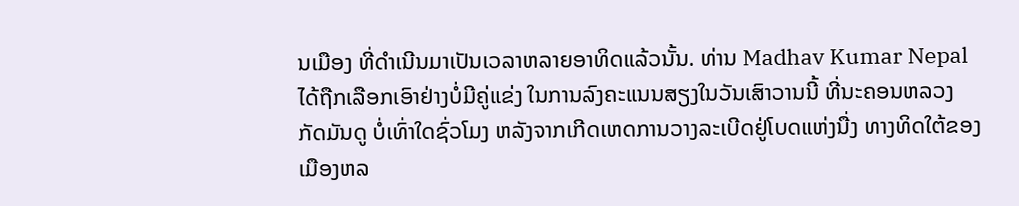ນເມືອງ ທີ່ດຳເນີນມາເປັນເວລາຫລາຍອາທິດແລ້ວນັ້ນ. ທ່ານ Madhav Kumar Nepal ໄດ້ຖືກເລືອກເອົາຢ່າງບໍ່ມີຄູ່ແຂ່ງ ໃນການລົງຄະແນນສຽງໃນວັນເສົາວານນີ້ ທີ່ນະຄອນຫລວງກັດມັນດູ ບໍ່ເທົ່າໃດຊົ່ວໂມງ ຫລັງຈາກເກີດເຫດການວາງລະເບີດຢູ່ໂບດແຫ່ງນື່ງ ທາງທິດໃຕ້ຂອງເມືອງຫລ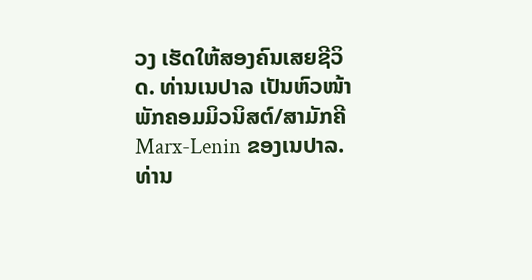ວງ ເຮັດໃຫ້ສອງຄົນເສຍຊີວິດ. ທ່ານເນປາລ ເປັນຫົວໜ້າພັກຄອມມິວນິສຕ໌/ສາມັກຄີ Marx-Lenin ຂອງເນປາລ. ທ່ານ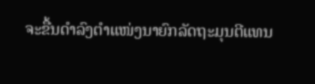ຈະຂື້ນດຳລົງຕຳແໜ່ງນາຍົກລັດຖະມຸນຕີແທນ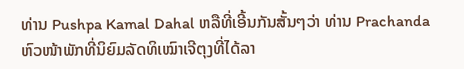ທ່ານ Pushpa Kamal Dahal ຫລືທີ່ເອີ້ນກັນສັ້ນໆວ່າ ທ່ານ Prachanda ຫົວໜ້າພັກທີ່ນິຍົມລັດທິເໝົາເຈີຕຸງທີ່ໄດ້ລາ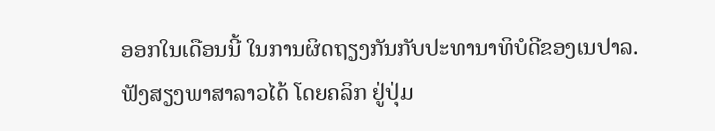ອອກໃນເດືອນນີ້ ໃນການຜິດຖຽງກັນກັບປະທານາທິບໍດີຂອງເນປາລ.
ຟັງສຽງພາສາລາວໄດ້ ໂດຍຄລິກ ຢູ່ປຸ່ມ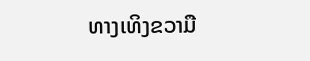ທາງເທິງຂວາມື